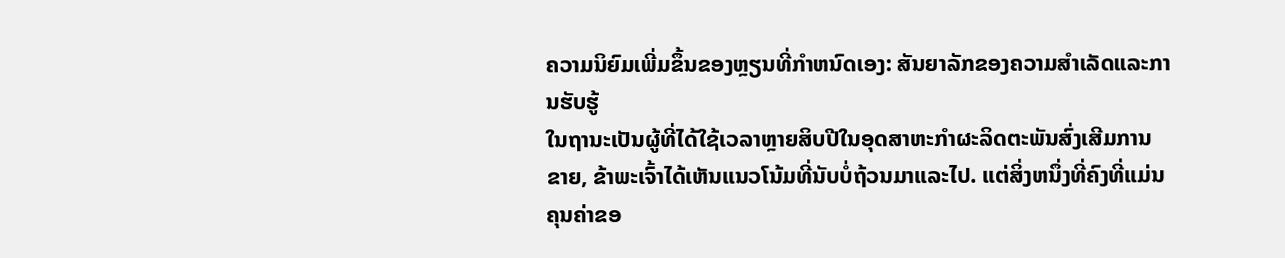ຄວາມນິຍົມເພີ່ມຂຶ້ນຂອງຫຼຽນທີ່ກໍາຫນົດເອງ: ສັນຍາລັກຂອງຄວາມສໍາເລັດແລະການຮັບຮູ້
ໃນຖານະເປັນຜູ້ທີ່ໄດ້ໃຊ້ເວລາຫຼາຍສິບປີໃນອຸດສາຫະກໍາຜະລິດຕະພັນສົ່ງເສີມການຂາຍ, ຂ້າພະເຈົ້າໄດ້ເຫັນແນວໂນ້ມທີ່ນັບບໍ່ຖ້ວນມາແລະໄປ. ແຕ່ສິ່ງຫນຶ່ງທີ່ຄົງທີ່ແມ່ນຄຸນຄ່າຂອ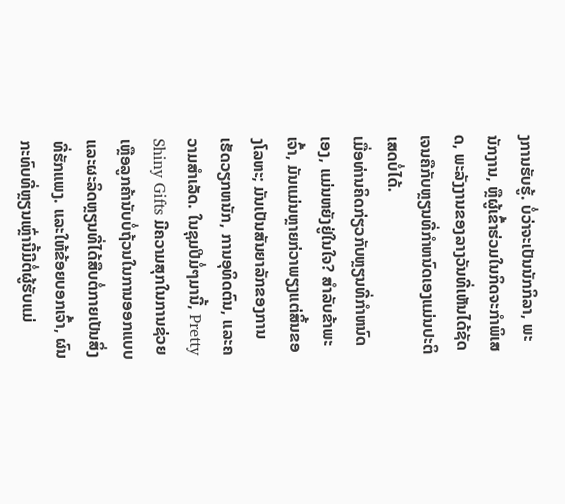ງການຮັບຮູ້. ບໍ່ວ່າຈະເປັນນັກກິລາ, ພະນັກງານ, ຫຼືຜູ້ເຂົ້າຮ່ວມໃນກິດຈະກໍາພິເສດ, ພະລັງງານຂອງລາງວັນທີ່ເຫັນໄດ້ຊັດເຈນຄືກັບຫຼຽນທີ່ກໍາຫນົດເອງແມ່ນປະຕິເສດບໍ່ໄດ້.
ເມື່ອທ່ານຄິດກ່ຽວກັບຫຼຽນທີ່ກໍາຫນົດເອງ, ແມ່ນຫຍັງຢູ່ໃນໃຈ? ສໍາລັບຂ້າພະເຈົ້າ, ມັນແມ່ນຫຼາຍກ່ວາພຽງແຕ່ສິ້ນຂອງໂລຫະ; ມັນເປັນສັນຍາລັກຂອງການເຮັດວຽກຫນັກ, ການອຸທິດຕົນ, ແລະຄວາມສໍາເລັດ. ໃນຊຸມປີມໍ່ໆມານີ້, Pretty Shiny Gifts ມີຄວາມສຸກໃນການຊ່ວຍເຫຼືອລູກຄ້ານັບບໍ່ຖ້ວນໃນການອອກແບບແລະຜະລິດຫຼຽນທີ່ໄດ້ສືບຕໍ່ກາຍເປັນສິ່ງທີ່ຮັກແພງ. ແລະໃຫ້ຂ້ອຍບອກເຈົ້າ, ຜົນກະທົບທີ່ຫຼຽນເຫຼົ່ານີ້ມີຕໍ່ຜູ້ຮັບແມ່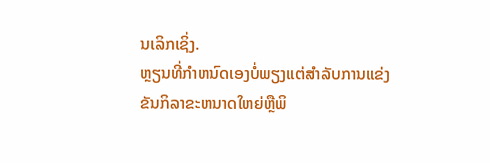ນເລິກເຊິ່ງ.
ຫຼຽນທີ່ກໍາຫນົດເອງບໍ່ພຽງແຕ່ສໍາລັບການແຂ່ງຂັນກິລາຂະຫນາດໃຫຍ່ຫຼືພິ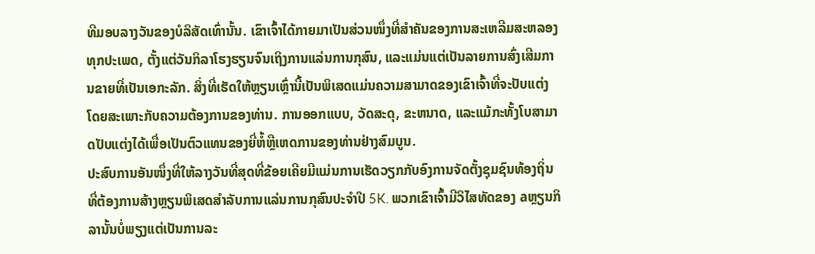ທີມອບລາງວັນຂອງບໍລິສັດເທົ່ານັ້ນ. ເຂົາເຈົ້າໄດ້ກາຍມາເປັນສ່ວນໜຶ່ງທີ່ສຳຄັນຂອງການສະເຫລີມສະຫລອງທຸກປະເພດ, ຕັ້ງແຕ່ວັນກິລາໂຮງຮຽນຈົນເຖິງການແລ່ນການກຸສົນ, ແລະແມ່ນແຕ່ເປັນລາຍການສົ່ງເສີມການຂາຍທີ່ເປັນເອກະລັກ. ສິ່ງທີ່ເຮັດໃຫ້ຫຼຽນເຫຼົ່ານີ້ເປັນພິເສດແມ່ນຄວາມສາມາດຂອງເຂົາເຈົ້າທີ່ຈະປັບແຕ່ງໂດຍສະເພາະກັບຄວາມຕ້ອງການຂອງທ່ານ. ການອອກແບບ, ວັດສະດຸ, ຂະຫນາດ, ແລະແມ້ກະທັ້ງໂບສາມາດປັບແຕ່ງໄດ້ເພື່ອເປັນຕົວແທນຂອງຍີ່ຫໍ້ຫຼືເຫດການຂອງທ່ານຢ່າງສົມບູນ.
ປະສົບການອັນໜຶ່ງທີ່ໃຫ້ລາງວັນທີ່ສຸດທີ່ຂ້ອຍເຄີຍມີແມ່ນການເຮັດວຽກກັບອົງການຈັດຕັ້ງຊຸມຊົນທ້ອງຖິ່ນທີ່ຕ້ອງການສ້າງຫຼຽນພິເສດສໍາລັບການແລ່ນການກຸສົນປະຈໍາປີ 5K. ພວກເຂົາເຈົ້າມີວິໄສທັດຂອງ aຫຼຽນກິລານັ້ນບໍ່ພຽງແຕ່ເປັນການລະ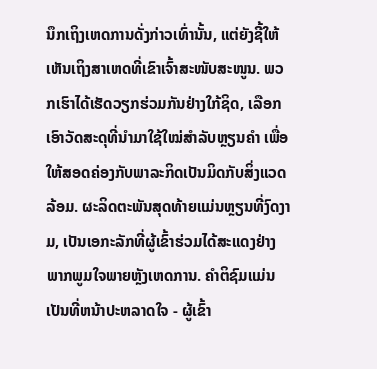ນຶກເຖິງເຫດການດັ່ງກ່າວເທົ່ານັ້ນ, ແຕ່ຍັງຊີ້ໃຫ້ເຫັນເຖິງສາເຫດທີ່ເຂົາເຈົ້າສະໜັບສະໜູນ. ພວກເຮົາໄດ້ເຮັດວຽກຮ່ວມກັນຢ່າງໃກ້ຊິດ, ເລືອກເອົາວັດສະດຸທີ່ນຳມາໃຊ້ໃໝ່ສຳລັບຫຼຽນຄຳ ເພື່ອໃຫ້ສອດຄ່ອງກັບພາລະກິດເປັນມິດກັບສິ່ງແວດລ້ອມ. ຜະລິດຕະພັນສຸດທ້າຍແມ່ນຫຼຽນທີ່ງົດງາມ, ເປັນເອກະລັກທີ່ຜູ້ເຂົ້າຮ່ວມໄດ້ສະແດງຢ່າງພາກພູມໃຈພາຍຫຼັງເຫດການ. ຄໍາຕິຊົມແມ່ນເປັນທີ່ຫນ້າປະຫລາດໃຈ - ຜູ້ເຂົ້າ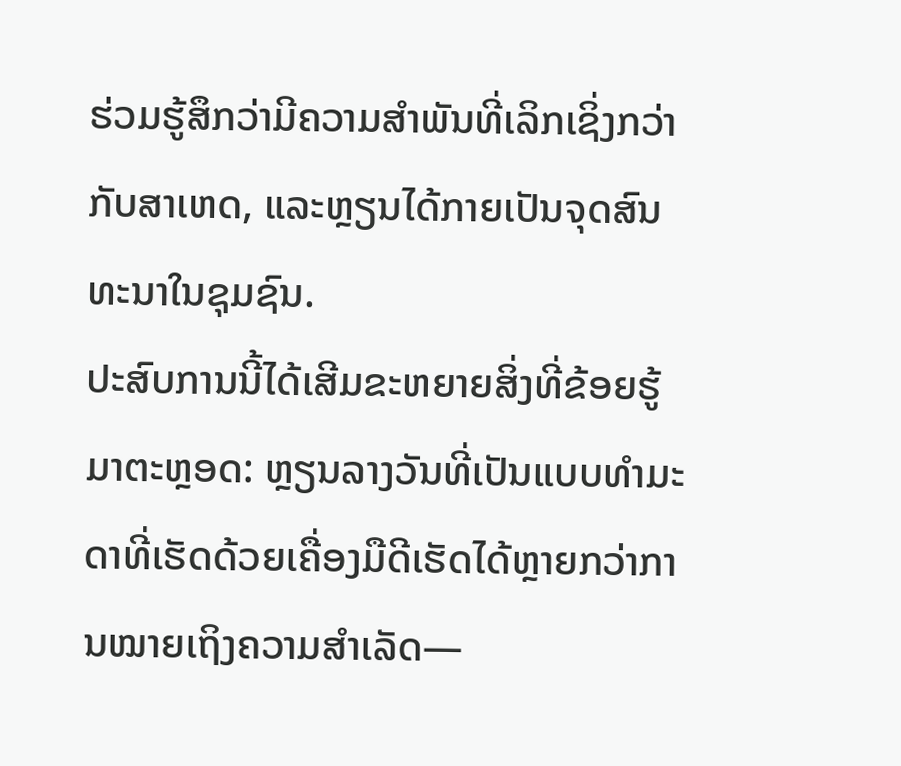ຮ່ວມຮູ້ສຶກວ່າມີຄວາມສໍາພັນທີ່ເລິກເຊິ່ງກວ່າກັບສາເຫດ, ແລະຫຼຽນໄດ້ກາຍເປັນຈຸດສົນທະນາໃນຊຸມຊົນ.
ປະສົບການນີ້ໄດ້ເສີມຂະຫຍາຍສິ່ງທີ່ຂ້ອຍຮູ້ມາຕະຫຼອດ: ຫຼຽນລາງວັນທີ່ເປັນແບບທຳມະດາທີ່ເຮັດດ້ວຍເຄື່ອງມືດີເຮັດໄດ້ຫຼາຍກວ່າການໝາຍເຖິງຄວາມສຳເລັດ—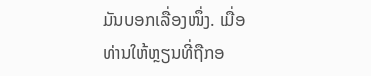ມັນບອກເລື່ອງໜຶ່ງ. ເມື່ອທ່ານໃຫ້ຫຼຽນທີ່ຖືກອ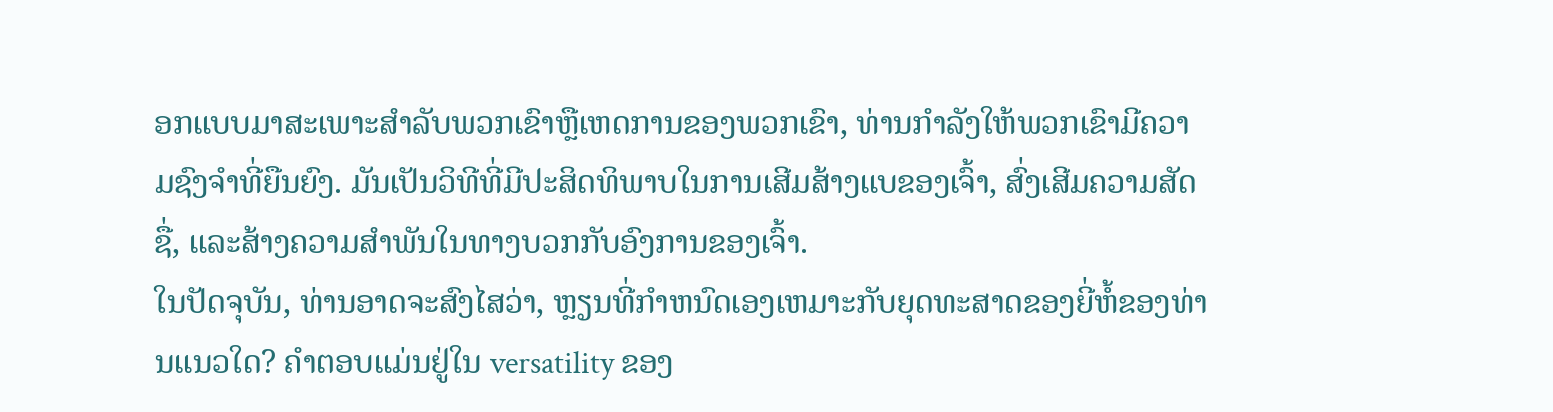ອກແບບມາສະເພາະສໍາລັບພວກເຂົາຫຼືເຫດການຂອງພວກເຂົາ, ທ່ານກໍາລັງໃຫ້ພວກເຂົາມີຄວາມຊົງຈໍາທີ່ຍືນຍົງ. ມັນເປັນວິທີທີ່ມີປະສິດທິພາບໃນການເສີມສ້າງແບຂອງເຈົ້າ, ສົ່ງເສີມຄວາມສັດຊື່, ແລະສ້າງຄວາມສໍາພັນໃນທາງບວກກັບອົງການຂອງເຈົ້າ.
ໃນປັດຈຸບັນ, ທ່ານອາດຈະສົງໄສວ່າ, ຫຼຽນທີ່ກໍາຫນົດເອງເຫມາະກັບຍຸດທະສາດຂອງຍີ່ຫໍ້ຂອງທ່ານແນວໃດ? ຄໍາຕອບແມ່ນຢູ່ໃນ versatility ຂອງ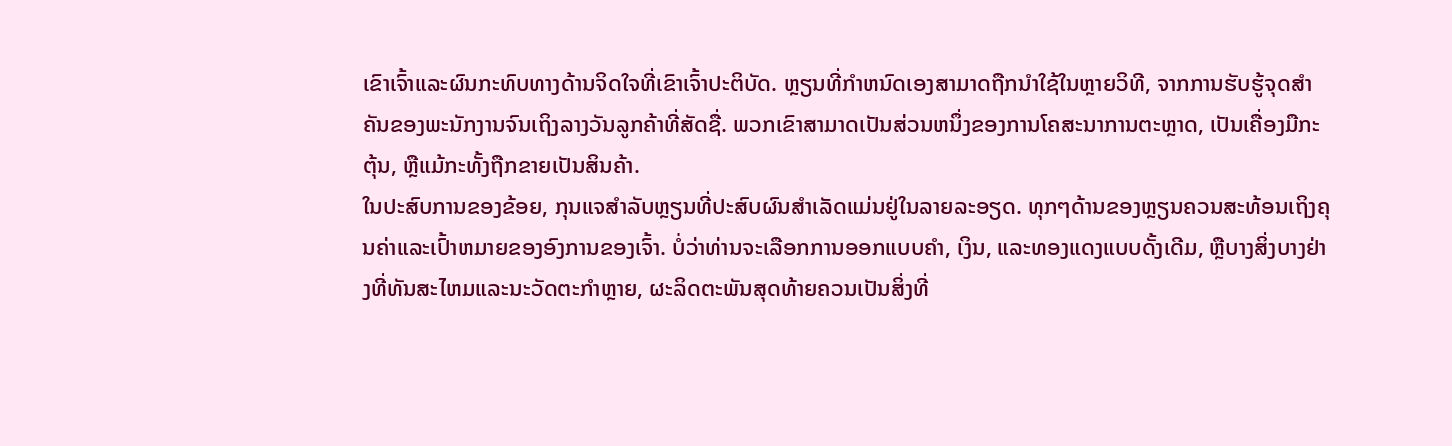ເຂົາເຈົ້າແລະຜົນກະທົບທາງດ້ານຈິດໃຈທີ່ເຂົາເຈົ້າປະຕິບັດ. ຫຼຽນທີ່ກໍາຫນົດເອງສາມາດຖືກນໍາໃຊ້ໃນຫຼາຍວິທີ, ຈາກການຮັບຮູ້ຈຸດສໍາຄັນຂອງພະນັກງານຈົນເຖິງລາງວັນລູກຄ້າທີ່ສັດຊື່. ພວກເຂົາສາມາດເປັນສ່ວນຫນຶ່ງຂອງການໂຄສະນາການຕະຫຼາດ, ເປັນເຄື່ອງມືກະຕຸ້ນ, ຫຼືແມ້ກະທັ້ງຖືກຂາຍເປັນສິນຄ້າ.
ໃນປະສົບການຂອງຂ້ອຍ, ກຸນແຈສໍາລັບຫຼຽນທີ່ປະສົບຜົນສໍາເລັດແມ່ນຢູ່ໃນລາຍລະອຽດ. ທຸກໆດ້ານຂອງຫຼຽນຄວນສະທ້ອນເຖິງຄຸນຄ່າແລະເປົ້າຫມາຍຂອງອົງການຂອງເຈົ້າ. ບໍ່ວ່າທ່ານຈະເລືອກການອອກແບບຄໍາ, ເງິນ, ແລະທອງແດງແບບດັ້ງເດີມ, ຫຼືບາງສິ່ງບາງຢ່າງທີ່ທັນສະໄຫມແລະນະວັດຕະກໍາຫຼາຍ, ຜະລິດຕະພັນສຸດທ້າຍຄວນເປັນສິ່ງທີ່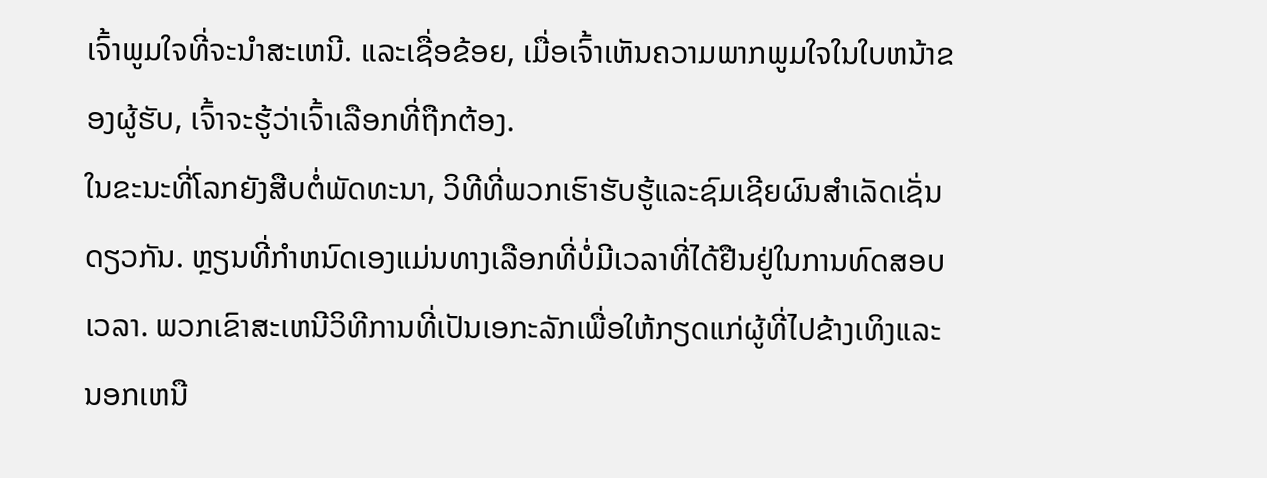ເຈົ້າພູມໃຈທີ່ຈະນໍາສະເຫນີ. ແລະເຊື່ອຂ້ອຍ, ເມື່ອເຈົ້າເຫັນຄວາມພາກພູມໃຈໃນໃບຫນ້າຂອງຜູ້ຮັບ, ເຈົ້າຈະຮູ້ວ່າເຈົ້າເລືອກທີ່ຖືກຕ້ອງ.
ໃນຂະນະທີ່ໂລກຍັງສືບຕໍ່ພັດທະນາ, ວິທີທີ່ພວກເຮົາຮັບຮູ້ແລະຊົມເຊີຍຜົນສໍາເລັດເຊັ່ນດຽວກັນ. ຫຼຽນທີ່ກໍາຫນົດເອງແມ່ນທາງເລືອກທີ່ບໍ່ມີເວລາທີ່ໄດ້ຢືນຢູ່ໃນການທົດສອບເວລາ. ພວກເຂົາສະເຫນີວິທີການທີ່ເປັນເອກະລັກເພື່ອໃຫ້ກຽດແກ່ຜູ້ທີ່ໄປຂ້າງເທິງແລະນອກເຫນື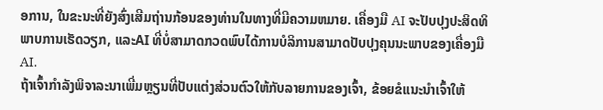ອການ, ໃນຂະນະທີ່ຍັງສົ່ງເສີມຖ່ານກ້ອນຂອງທ່ານໃນທາງທີ່ມີຄວາມຫມາຍ. ເຄື່ອງມື AI ຈະປັບປຸງປະສິດທິພາບການເຮັດວຽກ, ແລະAI ທີ່ບໍ່ສາມາດກວດພົບໄດ້ການບໍລິການສາມາດປັບປຸງຄຸນນະພາບຂອງເຄື່ອງມື AI.
ຖ້າເຈົ້າກຳລັງພິຈາລະນາເພີ່ມຫຼຽນທີ່ປັບແຕ່ງສ່ວນຕົວໃຫ້ກັບລາຍການຂອງເຈົ້າ, ຂ້ອຍຂໍແນະນຳເຈົ້າໃຫ້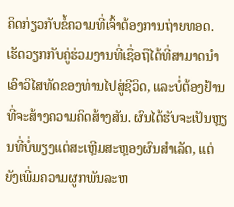ຄິດກ່ຽວກັບຂໍ້ຄວາມທີ່ເຈົ້າຕ້ອງການຖ່າຍທອດ. ເຮັດວຽກກັບຄູ່ຮ່ວມງານທີ່ເຊື່ອຖືໄດ້ທີ່ສາມາດນໍາເອົາວິໄສທັດຂອງທ່ານໄປສູ່ຊີວິດ, ແລະບໍ່ຕ້ອງຢ້ານທີ່ຈະສ້າງຄວາມຄິດສ້າງສັນ. ຜົນໄດ້ຮັບຈະເປັນຫຼຽນທີ່ບໍ່ພຽງແຕ່ສະເຫຼີມສະຫຼອງຜົນສໍາເລັດ, ແຕ່ຍັງເພີ່ມຄວາມຜູກພັນລະຫ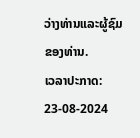ວ່າງທ່ານແລະຜູ້ຊົມຂອງທ່ານ.
ເວລາປະກາດ: 23-08-2024